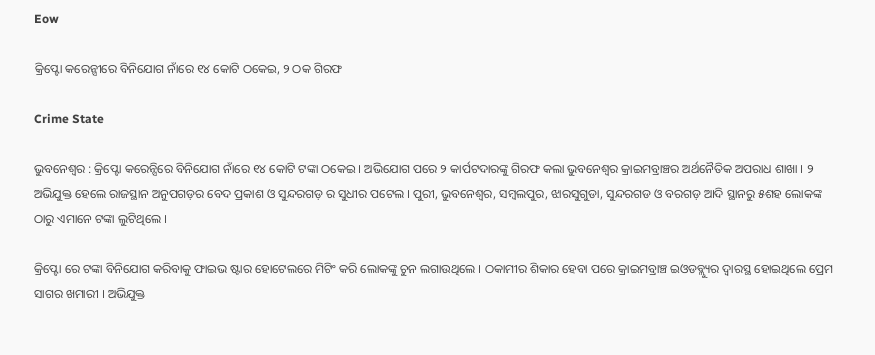Eow

କ୍ରିପ୍ଟୋ କରେନ୍ସୀରେ ବିନିଯୋଗ ନାଁରେ ୧୪ କୋଟି ଠକେଇ, ୨ ଠକ ଗିରଫ

Crime State

ଭୁବନେଶ୍ୱର : କ୍ରିପ୍ଟୋ କରେନ୍ସିରେ ବିନିଯୋଗ ନାଁରେ ୧୪ କୋଟି ଟଙ୍କା ଠକେଇ । ଅଭିଯୋଗ ପରେ ୨ କାର୍ପଟଦାରଙ୍କୁ ଗିରଫ କଲା ଭୁବନେଶ୍ବର କ୍ରାଇମବ୍ରାଞ୍ଚର ଅର୍ଥନୈତିକ ଅପରାଧ ଶାଖା । ୨ ଅଭିଯୁକ୍ତ ହେଲେ ରାଜସ୍ଥାନ ଅନୁପଗଡ଼ର ବେଦ ପ୍ରକାଶ ଓ ସୁନ୍ଦରଗଡ଼ ର ସୁଧୀର ପଟେଲ । ପୁରୀ, ଭୁବନେଶ୍ୱର, ସମ୍ବଲପୁର, ଝାରସୁଗୁଡା, ସୁନ୍ଦରଗଡ ଓ ବରଗଡ଼ ଆଦି ସ୍ଥାନରୁ ୫ଶହ ଲୋକଙ୍କ ଠାରୁ ଏମାନେ ଟଙ୍କା ଲୁଟିଥିଲେ ।

କ୍ରିପ୍ଟୋ ରେ ଟଙ୍କା ବିନିଯୋଗ କରିବାକୁ ଫାଇଭ ଷ୍ଟାର ହୋଟେଲରେ ମିଟିଂ କରି ଲୋକଙ୍କୁ ଚୁନ ଲଗାଉଥିଲେ । ଠକାମୀର ଶିକାର ହେବା ପରେ କ୍ରାଇମବ୍ରାଞ୍ଚ ଇଓଡବ୍ଲ୍ୟୁର ଦ୍ବାରସ୍ଥ ହୋଇଥିଲେ ପ୍ରେମ ସାଗର ଖମାରୀ । ଅଭିଯୁକ୍ତ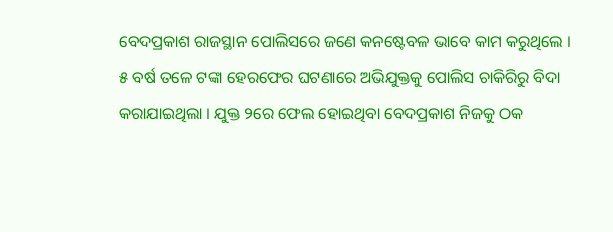ବେଦପ୍ରକାଶ ରାଜସ୍ଥାନ ପୋଲିସରେ ଜଣେ କନଷ୍ଟେବଳ ଭାବେ କାମ କରୁଥିଲେ । ୫ ବର୍ଷ ତଳେ ଟଙ୍କା ହେରଫେର ଘଟଣାରେ ଅଭିଯୁକ୍ତକୁ ପୋଲିସ ଚାକିରିରୁ ବିଦା କରାଯାଇଥିଲା । ଯୁକ୍ତ ୨ରେ ଫେଲ ହୋଇଥିବା ବେଦପ୍ରକାଶ ନିଜକୁ ଠକ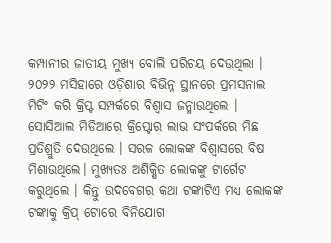କମ୍ପାନୀର ଜାତୀୟ ମୁଖ୍ୟ ବୋଲି ପରିଚୟ ଦେଉଥିଲା । ୨୦୨୨ ମସିହାରେ ଓଡ଼ିଶାର ବିଭିନ୍ନ ସ୍ଥାନରେ ପ୍ରମସନାଲ ମିଟିଂ କରି କ୍ରିପ୍ଟ ସମ୍ପର୍କରେ ବିଶ୍ୱାସ ଜନ୍ମାଉଥିଲେ । ସୋସିଆଲ ମିଡିଆରେ କ୍ରିପ୍ଟୋର ଲାଭ ସଂପର୍କରେ ମିଛ ପ୍ରତିଶ୍ରୁତି ଦେଉଥିଲେ । ସରଳ ଲୋକଙ୍କ ବିଶ୍ୱାସରେ ବିଷ ମିଶାଉଥିଲେ। ମୁଖ୍ୟତଃ ଅଶିକ୍ଷିତ ଲୋକଙ୍କୁ ଟାର୍ଗେଟ କରୁଥିଲେ । କିନ୍ତୁ ଉଦବେଗର କଥା ଟଙ୍କାଟିଏ ମଧ୍ୟ ଲୋକଙ୍କ ଟଙ୍କାକୁ କ୍ରିପ୍ ଟୋରେ ବିନିଯୋଗ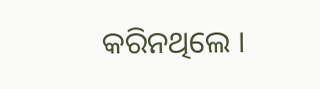କରିନଥିଲେ ।